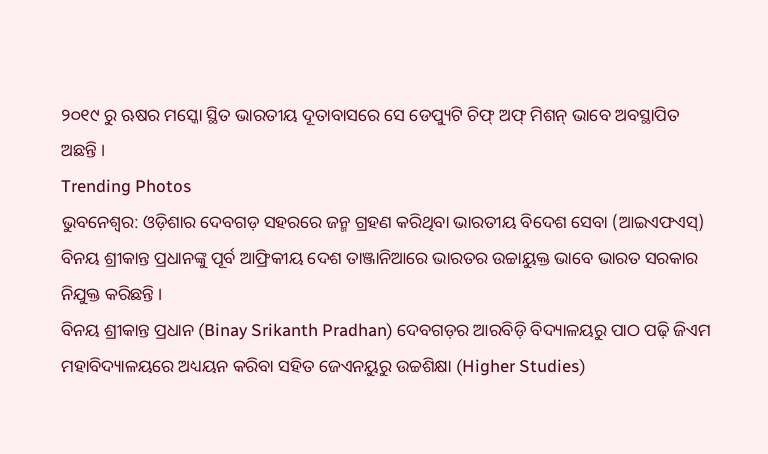୨୦୧୯ ରୁ ଋଷର ମସ୍କୋ ସ୍ଥିତ ଭାରତୀୟ ଦୂତାବାସରେ ସେ ଡେପ୍ୟୁଟି ଚିଫ୍ ଅଫ୍ ମିଶନ୍ ଭାବେ ଅବସ୍ଥାପିତ ଅଛନ୍ତି ।
Trending Photos
ଭୁବନେଶ୍ୱର: ଓଡ଼ିଶାର ଦେବଗଡ଼ ସହରରେ ଜନ୍ମ ଗ୍ରହଣ କରିଥିବା ଭାରତୀୟ ବିଦେଶ ସେବା (ଆଇଏଫଏସ୍) ବିନୟ ଶ୍ରୀକାନ୍ତ ପ୍ରଧାନଙ୍କୁ ପୂର୍ବ ଆଫ୍ରିକୀୟ ଦେଶ ତାଞ୍ଜାନିଆରେ ଭାରତର ଉଚ୍ଚାୟୁକ୍ତ ଭାବେ ଭାରତ ସରକାର ନିଯୁକ୍ତ କରିଛନ୍ତି ।
ବିନୟ ଶ୍ରୀକାନ୍ତ ପ୍ରଧାନ (Binay Srikanth Pradhan) ଦେବଗଡ଼ର ଆରବିଡ଼ି ବିଦ୍ୟାଳୟରୁ ପାଠ ପଢ଼ି ଜିଏମ ମହାବିଦ୍ୟାଳୟରେ ଅଧ୍ୟୟନ କରିବା ସହିତ ଜେଏନୟୁରୁ ଉଚ୍ଚଶିକ୍ଷା (Higher Studies)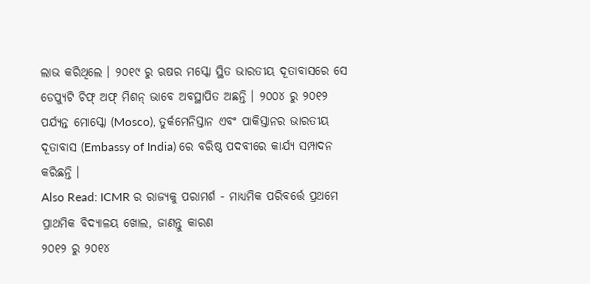ଲାଭ କରିଥିଲେ । ୨୦୧୯ ରୁ ଋଷର ମସ୍କୋ ସ୍ଥିତ ଭାରତୀୟ ଦୂତାବାସରେ ସେ ଡେପ୍ୟୁଟି ଚିଫ୍ ଅଫ୍ ମିଶନ୍ ଭାବେ ଅବସ୍ଥାପିତ ଅଛନ୍ତି । ୨୦୦୪ ରୁ ୨୦୧୨ ପର୍ଯ୍ୟନ୍ତ ମୋସ୍କୋ (Mosco), ତୁର୍କମେନିସ୍ତାନ ଏବଂ ପାକିସ୍ତାନର ଭାରତୀୟ ଦୂତାବାସ (Embassy of India) ରେ ବରିଷ୍ଠ ପଦବୀରେ କାର୍ଯ୍ୟ ସମ୍ପାଦନ କରିଛନ୍ତି ।
Also Read: ICMR ର ରାଜ୍ୟକୁ ପରାମର୍ଶ - ମାଧ୍ୟମିକ ପରିବର୍ତ୍ତେ ପ୍ରଥମେ ପ୍ରାଥମିକ ବିଦ୍ୟାଳୟ ଖୋଲ, ଜାଣନ୍ତୁ କାରଣ
୨୦୧୨ ରୁ ୨୦୧୪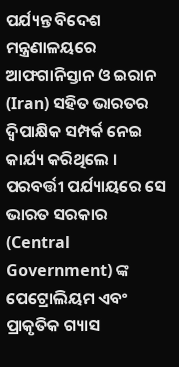ପର୍ଯ୍ୟନ୍ତ ବିଦେଶ ମନ୍ତ୍ରଣାଳୟରେ ଆଫଗାନିସ୍ତାନ ଓ ଇରାନ (Iran) ସହିତ ଭାରତର ଦ୍ୱିପାକ୍ଷିକ ସମ୍ପର୍କ ନେଇ କାର୍ଯ୍ୟ କରିଥିଲେ । ପରବର୍ତ୍ତୀ ପର୍ଯ୍ୟାୟରେ ସେ ଭାରତ ସରକାର (Central Government) ଙ୍କ ପେଟ୍ରୋଲିୟମ ଏବଂ ପ୍ରାକୃତିକ ଗ୍ୟାସ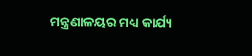ମନ୍ତ୍ରଣାଳୟର ମଧ୍ୟ କାର୍ଯ୍ୟ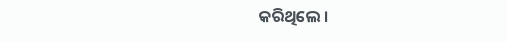କରିଥିଲେ ।